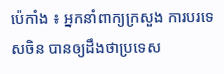ប៉េកាំង ៖ អ្នកនាំពាក្យក្រសួង ការបរទេសចិន បានឲ្យដឹងថាប្រទេស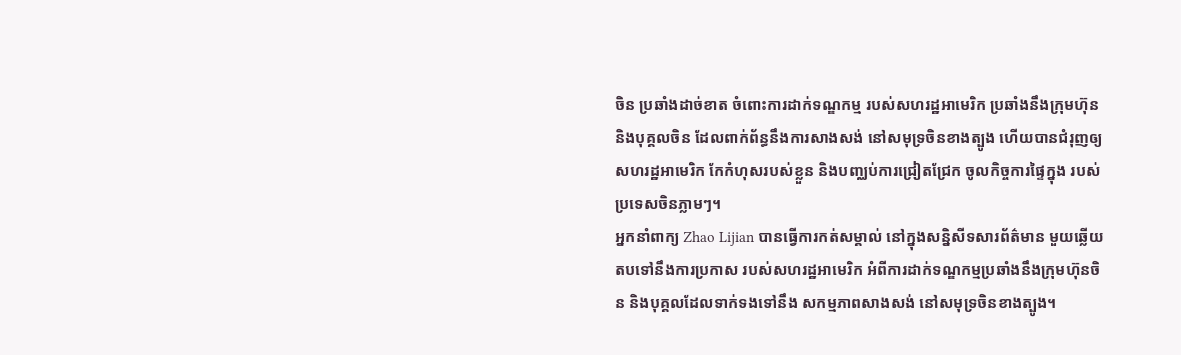ចិន ប្រឆាំងដាច់ខាត ចំពោះការដាក់ទណ្ឌកម្ម របស់សហរដ្ឋអាមេរិក ប្រឆាំងនឹងក្រុមហ៊ុន និងបុគ្គលចិន ដែលពាក់ព័ន្ធនឹងការសាងសង់ នៅសមុទ្រចិនខាងត្បូង ហើយបានជំរុញឲ្យសហរដ្ឋអាមេរិក កែកំហុសរបស់ខ្លួន និងបញ្ឈប់ការជ្រៀតជ្រែក ចូលកិច្ចការផ្ទៃក្នុង របស់ប្រទេសចិនភ្លាមៗ។
អ្នកនាំពាក្យ Zhao Lijian បានធ្វើការកត់សម្គាល់ នៅក្នុងសន្និសីទសារព័ត៌មាន មួយឆ្លើយតបទៅនឹងការប្រកាស របស់សហរដ្ឋអាមេរិក អំពីការដាក់ទណ្ឌកម្មប្រឆាំងនឹងក្រុមហ៊ុនចិន និងបុគ្គលដែលទាក់ទងទៅនឹង សកម្មភាពសាងសង់ នៅសមុទ្រចិនខាងត្បូង។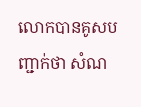លោកបានគូសបញ្ជាក់ថា សំណ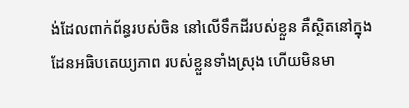ង់ដែលពាក់ព័ន្ធរបស់ចិន នៅលើទឹកដីរបស់ខ្លួន គឺស្ថិតនៅក្នុងដែនអធិបតេយ្យភាព របស់ខ្លួនទាំងស្រុង ហើយមិនមា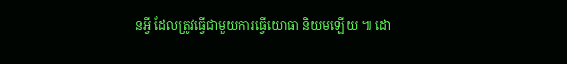នអ្វី ដែលត្រូវធ្វើជាមួយការធ្វើយោធា និយមឡើយ ៕ ដោ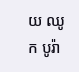យ ឈូក បូរ៉ា